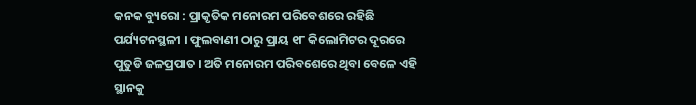କନକ ବ୍ୟୁରୋ : ପ୍ରାକୃତିକ ମନୋରମ ପରିବେଶରେ ରହିଛି ପର୍ଯ୍ୟଟନସ୍ଥଳୀ । ଫୁଲବାଣୀ ଠାରୁ ପ୍ରାୟ ୧୮ କିଲୋମିଟର ଦୂରରେ  ପୁତୁଡି ଜଳପ୍ରପାତ । ଅତି ମନୋରମ ପରିବଶେରେ ଥିବା ବେଳେ ଏହି ସ୍ଥାନକୁ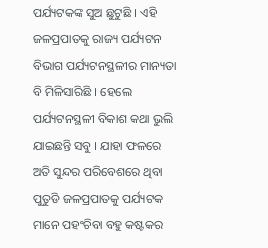ପର୍ଯ୍ୟଟକଙ୍କ ସୁଅ ଛୁଟୁଛି । ଏହି ଜଳପ୍ରପାତକୁ ରାଜ୍ୟ ପର୍ଯ୍ୟଟନ ବିଭାଗ ପର୍ଯ୍ୟଟନସ୍ଥଳୀର ମାନ୍ୟତା ବି ମିଳିସାରିଛି । ହେଲେ ପର୍ଯ୍ୟଟନସ୍ଥଳୀ ବିକାଶ କଥା ଭୁଲି ଯାଇଛନ୍ତି ସବୁ । ଯାହା ଫଳରେ ଅତି ସୁନ୍ଦର ପରିବେଶରେ ଥିବା ପୁତୁଡି ଜଳପ୍ରପାତକୁ ପର୍ଯ୍ୟଟକ ମାନେ ପହଂଚିବା ବହୁ କଷ୍ଟକର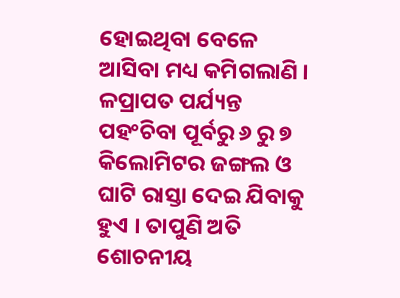ହୋଇଥିବା ବେଳେ ଆସିବା ମଧ୍ୟ କମିଗଲାଣି । ଳପ୍ରାପତ ପର୍ଯ୍ୟନ୍ତ ପହଂଚିବା ପୂର୍ବରୁ ୬ ରୁ ୭ କିଲୋମିଟର ଜଙ୍ଗଲ ଓ ଘାଟି ରାସ୍ତା ଦେଇ ଯିବାକୁ ହୁଏ । ତାପୁଣି ଅତି ଶୋଚନୀୟ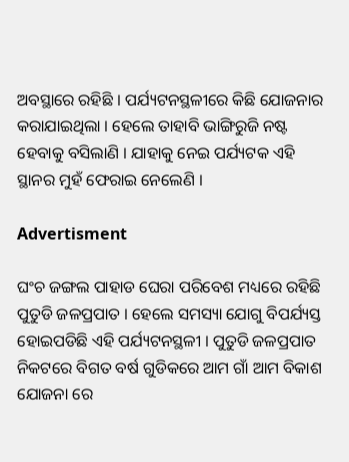ଅବସ୍ଥାରେ ରହିଛି । ପର୍ଯ୍ୟଟନସ୍ଥଳୀରେ କିଛି ଯୋଜନାର କରାଯାଇଥିଲା । ହେଲେ ତାହାବି ଭାଙ୍ଗିରୁଜି ନଷ୍ଟ ହେବାକୁ ବସିଲାଣି । ଯାହାକୁ ନେଇ ପର୍ଯ୍ୟଟକ ଏହି ସ୍ଥାନର ମୁହଁ ଫେରାଇ ନେଲେଣି ।

Advertisment

ଘଂଚ ଜଙ୍ଗଲ ପାହାଡ ଘେରା ପରିବେଶ ମଧ୍ୟରେ ରହିଛି ପୁତୁଡି ଜଳପ୍ରପାତ । ହେଲେ ସମସ୍ୟା ଯୋଗୁ ବିପର୍ଯ୍ୟସ୍ତ ହୋଇପଡିଛି ଏହି ପର୍ଯ୍ୟଟନସ୍ଥଳୀ । ପୁତୁଡି ଜଳପ୍ରପାତ ନିକଟରେ ବିଗତ ବର୍ଷ ଗୁଡିକରେ ଆମ ଗାଁ ଆମ ବିକାଶ ଯୋଜନା ରେ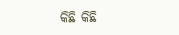କିଛି କିଛି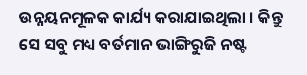ଉନ୍ନୟନମୂଳକ କାର୍ଯ୍ୟ କରାଯାଇଥିଲା । କିନ୍ତୁ ସେ ସବୁ ମଧ୍ୟ ବର୍ତମାନ ଭାଙ୍ଗିରୁଜି ନଷ୍ଟ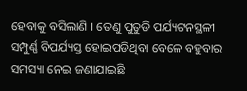ହେବାକୁ ବସିଲାଣି । ତେଣୁ ପୁତୁଡି ପର୍ଯ୍ୟଟନସ୍ଥଳୀ ସମ୍ପୁର୍ଣ୍ଣ ବିପର୍ଯ୍ୟସ୍ତ ହୋଇପଡିଥିବା ବେଳେ ବହୁବାର ସମସ୍ୟା ନେଇ ଜଣାଯାଇଛି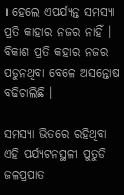। ହେଲେ ଏପର୍ଯ୍ୟନ୍ତ ସମସ୍ୟା ପ୍ରତି କାହାର ନଜର ନାହିଁ । ବିକାଶ ପ୍ରତି କହାର ନଜର ପଡୁନଥିବା ବେଳେ ଅସନ୍ତୋଷ ବଢିଚାଲିଛି ।

ସମସ୍ୟା ଭିତରେ ରହିଥିବା ଏହି ପର୍ଯ୍ୟଟନସ୍ଥଳୀ ପୁତୁଡି ଜଳପ୍ରପାତ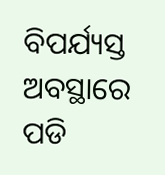ବିପର୍ଯ୍ୟସ୍ତ ଅବସ୍ଥାରେ ପଡି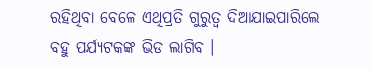ରହିଥିବା ବେଳେ ଏଥିପ୍ରତି ଗୁରୁତ୍ୱ ଦିଆଯାଇପାରିଲେ ବହୁ ପର୍ଯ୍ୟଟକଙ୍କ ଭିଡ ଲାଗିବ ।